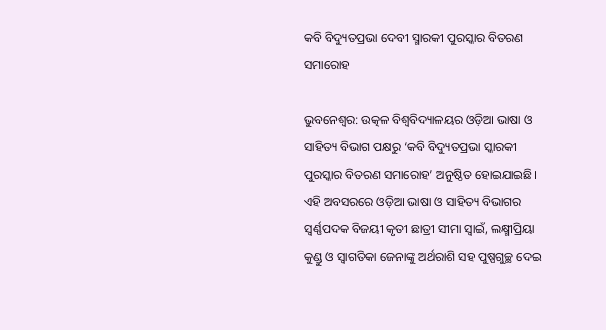କବି ବିଦ୍ୟୁତପ୍ରଭା ଦେବୀ ସ୍ମାରକୀ ପୁରସ୍କାର ବିତରଣ ସମାରୋହ

ଭୁବନେଶ୍ୱର: ଉତ୍କଳ ବିଶ୍ୱବିଦ୍ୟାଳୟର ଓଡ଼ିଆ ଭାଷା ଓ ସାହିତ୍ୟ ବିଭାଗ ପକ୍ଷରୁ ‘କବି ବିଦ୍ୟୁତପ୍ରଭା ସ୍କାରକୀ ପୁରସ୍କାର ବିତରଣ ସମାରୋହ’ ଅନୁଷ୍ଠିତ ହୋଇଯାଇଛି। ଏହି ଅବସରରେ ଓଡ଼ିଆ ଭାଷା ଓ ସାହିତ୍ୟ ବିଭାଗର ସ୍ୱର୍ଣ୍ଣପଦକ ବିଜୟୀ କୃତୀ ଛାତ୍ରୀ ସୀମା ସ୍ୱାଇଁ, ଲକ୍ଷ୍ମୀପ୍ରିୟା କୁଣ୍ଡୁ ଓ ସ୍ୱାଗତିକା ଜେନାଙ୍କୁ ଅର୍ଥରାଶି ସହ ପୁଷ୍ପଗୁଚ୍ଛ ଦେଇ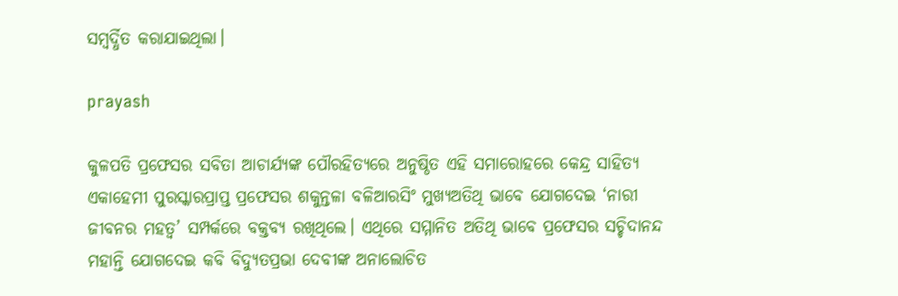ସମ୍ବର୍ଦ୍ଧିତ କରାଯାଇଥିଲା।

prayash

କୁଳପତି ପ୍ରଫେସର ସବିତା ଆଚାର୍ଯ୍ୟଙ୍କ ପୌରହିତ୍ୟରେ ଅନୁଷ୍ଠିତ ଏହି ସମାରୋହରେ କେନ୍ଦ୍ର ସାହିତ୍ୟ ଏକାହେମୀ ପୁରସ୍କାରପ୍ରାପ୍ତ ପ୍ରଫେସର ଶକୁନ୍ତଳା ବଳିଆରସିଂ ମୁଖ୍ୟଅତିଥି ଭାବେ ଯୋଗଦେଇ ‘ନାରୀ ଜୀବନର ମହତ୍ୱ’ ସମ୍ପର୍କରେ ବକ୍ତବ୍ୟ ରଖିଥିଲେ। ଏଥିରେ ସମ୍ମାନିତ ଅତିଥି ଭାବେ ପ୍ରଫେସର ସଚ୍ଚିଦାନନ୍ଦ ମହାନ୍ତି ଯୋଗଦେଇ କବି ବିଦ୍ୟୁତପ୍ରଭା ଦେବୀଙ୍କ ଅନାଲୋଚିତ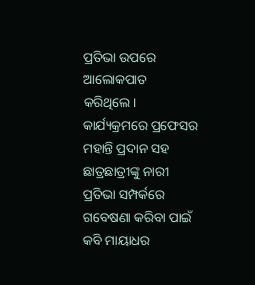ପ୍ରତିଭା ଉପରେ ଆଲୋକପାତ କରିଥିଲେ। କାର୍ଯ୍ୟକ୍ରମରେ ପ୍ରଫେସର ମହାନ୍ତି ପ୍ରଦାନ ସହ ଛାତ୍ରଛାତ୍ରୀଙ୍କୁ ନାରୀ ପ୍ରତିଭା ସମ୍ପର୍କରେ ଗବେଷଣା କରିବା ପାଇଁ କବି ମାୟାଧର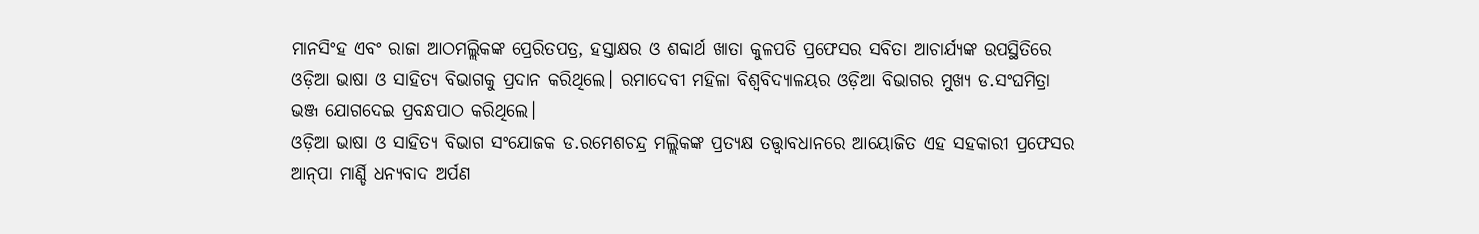ମାନସିଂହ ଏବଂ ରାଜା ଆଠମଲ୍ଲିକଙ୍କ ପ୍ରେରିତପତ୍ର, ହସ୍ତାକ୍ଷର ଓ ଶବ୍ଦାର୍ଥ ଖାତା କୁଳପତି ପ୍ରଫେସର ସବିତା ଆଚାର୍ଯ୍ୟଙ୍କ ଉପସ୍ଥିତିରେ ଓଡ଼ିଆ ଭାଷା ଓ ସାହିତ୍ୟ ବିଭାଗକୁ ପ୍ରଦାନ କରିଥିଲେ। ରମାଦେବୀ ମହିଳା ବିଶ୍ୱବିଦ୍ୟାଳୟର ଓଡ଼ିଆ ବିଭାଗର ମୁଖ୍ୟ ଡ.ସଂଘମିତ୍ରା ଭଞ୍ଜ ଯୋଗଦେଇ ପ୍ରବନ୍ଧପାଠ କରିଥିଲେ।
ଓଡ଼ିଆ ଭାଷା ଓ ସାହିତ୍ୟ ବିଭାଗ ସଂଯୋଜକ ଡ.ରମେଶଚନ୍ଦ୍ର ମଲ୍ଲିକଙ୍କ ପ୍ରତ୍ୟକ୍ଷ ତତ୍ତ୍ୱାବଧାନରେ ଆୟୋଜିତ ଏହ ସହକାରୀ ପ୍ରଫେସର ଆନ୍‍ପା ମାର୍ଣ୍ଡି ଧନ୍ୟବାଦ ଅର୍ପଣ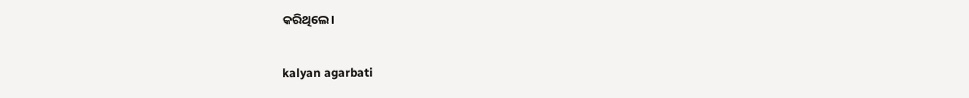କରିଥିଲେ।

kalyan agarbati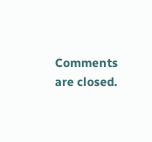Comments are closed.